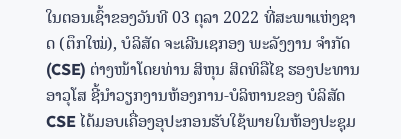ໃນຕອນເຊົ້າຂອງວັນທີ 03 ຕຸລາ 2022 ທີ່ສະພາແຫ່ງຊາດ (ຕຶກໃໝ່), ບໍລິສັດ ຈະເລີນເຊກອງ ພະລັງງານ ຈຳກັດ (CSE) ຕ່າງໜ້າໂດຍທ່ານ ສິຫຸນ ສິດທິລືໄຊ ຮອງປະທານອາວຸໂສ ຊີ້ນໍາວຽກງານຫ້ອງການ-ບໍລິຫານຂອງ ບໍລິສັດ CSE ໄດ້ມອບເຄື່ອງອຸປະກອນຮັບໃຊ້ພາຍໃນຫ້ອງປະຊຸມ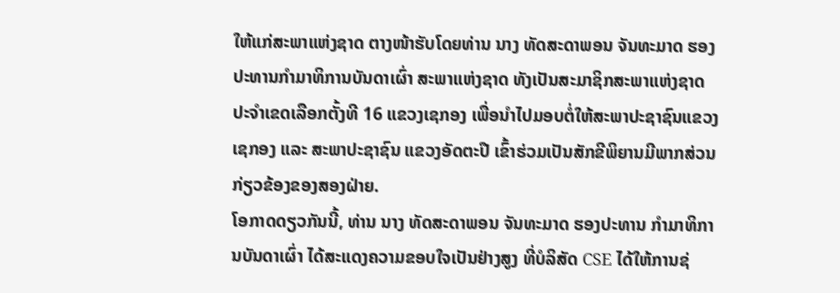ໃຫ້ແກ່ສະພາແຫ່ງຊາດ ຕາງໜ້າຮັບໂດຍທ່ານ ນາງ ທັດສະດາພອນ ຈັນທະມາດ ຮອງປະທານກຳມາທິການບັນດາເຜົ່າ ສະພາແຫ່ງຊາດ ທັງເປັນສະມາຊິກສະພາແຫ່ງຊາດ ປະຈໍາເຂດເລືອກຕັ້ງທີ 16 ແຂວງເຊກອງ ເພື່ອນຳໄປມອບຕໍ່ໃຫ້ສະພາປະຊາຊົນແຂວງເຊກອງ ແລະ ສະພາປະຊາຊົນ ແຂວງອັດຕະປື ເຂົ້າຮ່ວມເປັນສັກຂີພິຍານມີພາກສ່ວນກ່ຽວຂ້ອງຂອງສອງຝ່າຍ.
ໂອກາດດຽວກັນນີ້, ທ່ານ ນາງ ທັດສະດາພອນ ຈັນທະມາດ ຮອງປະທານ ກຳມາທິການບັນດາເຜົ່າ ໄດ້ສະແດງຄວາມຂອບໃຈເປັນຢ່າງສູງ ທີ່ບໍລິສັດ CSE ໄດ້ໃຫ້ການຊ່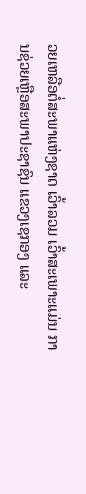ວຍເຫລືອຕໍ່ສະພາແຫ່ງຊາດ ເວົ້າລວມ ເວົ້າສະເພາະແມ່ນ ການຊ່ວຍເຫຼືອສະພາປະຊາຊົນ ແຂວງເຊກອງ ແລະ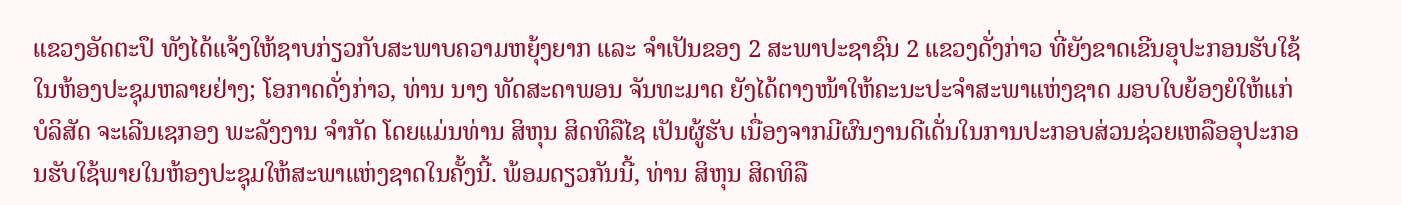ແຂວງອັດຕະປຶ ທັງໄດ້ແຈ້ງໃຫ້ຊາບກ່ຽວກັບສະພາບຄວາມຫຍຸ້ງຍາກ ແລະ ຈໍາເປັນຂອງ 2 ສະພາປະຊາຊົນ 2 ແຂວງດັ່ງກ່າວ ທີ່ຍັງຂາດເຂີນອຸປະກອນຮັບໃຊ້ໃນຫ້ອງປະຊຸມຫລາຍຢ່າງ; ໂອກາດດັ່ງກ່າວ, ທ່ານ ນາງ ທັດສະດາພອນ ຈັນທະມາດ ຍັງໄດ້ຕາງໜ້າໃຫ້ຄະນະປະຈຳສະພາແຫ່ງຊາດ ມອບໃບຍ້ອງຍໍໃຫ້ແກ່ບໍລິສັດ ຈະເລີນເຊກອງ ພະລັງງານ ຈຳກັດ ໂດຍແມ່ນທ່ານ ສິຫຸນ ສິດທິລືໄຊ ເປັນຜູ້ຮັບ ເນື່ອງຈາກມີຜົນງານດີເດັ່ນໃນການປະກອບສ່ວນຊ່ວຍເຫລືອອຸປະກອນຮັບໃຊ້ພາຍໃນຫ້ອງປະຊຸມໃຫ້ສະພາແຫ່ງຊາດໃນຄັ້ງນີ້. ພ້ອມດຽວກັນນີ້, ທ່ານ ສິຫຸນ ສິດທິລື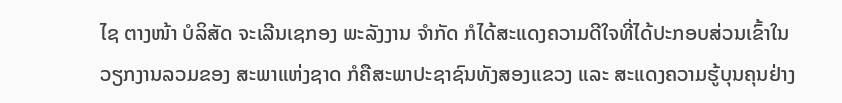ໄຊ ຕາງໜ້າ ບໍລິສັດ ຈະເລີນເຊກອງ ພະລັງງານ ຈໍາກັດ ກໍໄດ້ສະແດງຄວາມດີໃຈທີ່ໄດ້ປະກອບສ່ວນເຂົ້າໃນວຽກງານລວມຂອງ ສະພາແຫ່ງຊາດ ກໍຄືສະພາປະຊາຊົນທັງສອງແຂວງ ແລະ ສະແດງຄວາມຮູ້ບຸນຄຸນຢ່າງ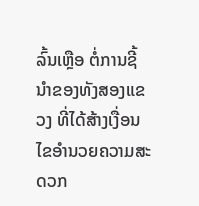ລົ້ນເຫຼືອ ຕໍ່ການຊີ້ນໍາຂອງທັງສອງແຂວງ ທີ່ໄດ້ສ້າງເງື່ອນໄຂອຳນວຍຄວາມສະດວກ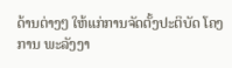ດ້ານຕ່າງໆ ໃຫ້ແກ່ການຈັດຕັ້ງປະຕິບັດ ໂຄງການ ພະລັງງາ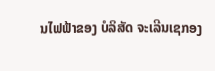ນໄຟຟ້າຂອງ ບໍລິສັດ ຈະເລີນເຊກອງ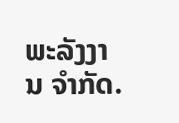ພະລັງງານ ຈຳກັດ.